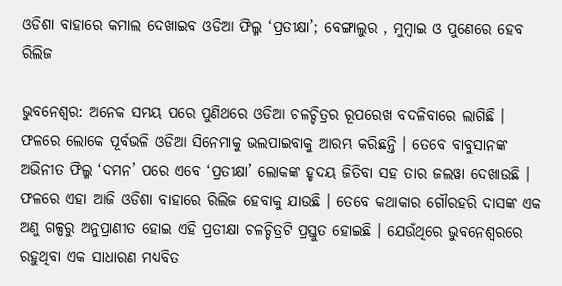ଓଡିଶା ବାହାରେ କମାଲ ଦେଖାଇବ ଓଡିଆ ଫିଲ୍ମ ‘ପ୍ରତୀକ୍ଷା’; ବେଙ୍ଗାଲୁର , ମୁମ୍ବାଇ ଓ ପୁଣେରେ ହେବ ରିଲିଜ

ଭୁବନେଶ୍ୱର: ଅନେକ ସମୟ ପରେ ପୁଣିଥରେ ଓଡିଆ ଚଳଚ୍ଚିତ୍ରର ରୂପରେଖ ବଦଳିବାରେ ଲାଗିଛି । ଫଳରେ ଲୋକେ ପୂର୍ବଭଳି ଓଡିଆ ସିନେମାକୁ ଭଲପାଇବାକୁ ଆରମ୍ଭ କରିଛନ୍ତି । ତେବେ ବାବୁସାନଙ୍କ ଅଭିନୀତ ଫିଲ୍ମ ‘ଦମନ’ ପରେ ଏବେ ‘ପ୍ରତୀକ୍ଷା’ ଲୋକଙ୍କ ହୃଦୟ ଜିତିବା ସହ ତାର ଜଲୱା ଦେଖାଉଛି । ଫଳରେ ଏହା ଆଜି ଓଡିଶା ବାହାରେ ରିଲିଜ ହେବାକୁ ଯାଉଛି । ତେବେ କଥାକାର ଗୌରହରି ଦାସଙ୍କ ଏକ ଅଣୁ ଗଳ୍ପରୁ ଅନୁପ୍ରାଣୀତ ହୋଇ ଏହି ପ୍ରତୀକ୍ଷା ଚଳଚ୍ଚିତ୍ରଟି ପ୍ରସ୍ତୁତ ହୋଇଛି । ଯେଉଁଥିରେ ଭୁବନେଶ୍ୱରରେ ରହୁଥିବା ଏକ ସାଧାରଣ ମଧ୍ୟବିତ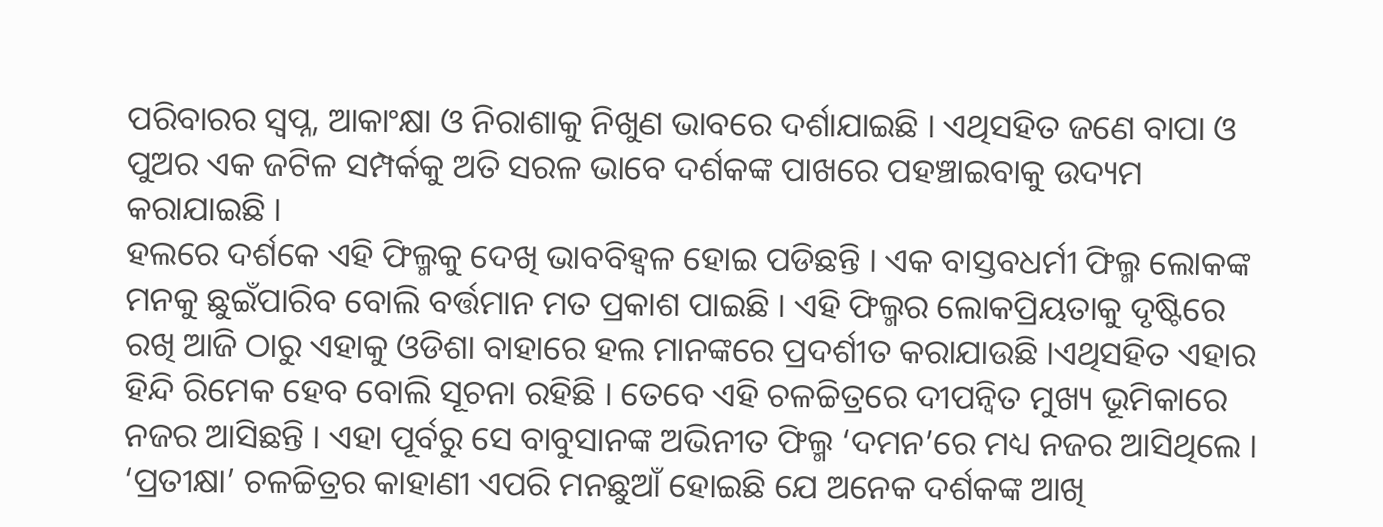ପରିବାରର ସ୍ୱପ୍ନ, ଆକାଂକ୍ଷା ଓ ନିରାଶାକୁ ନିଖୁଣ ଭାବରେ ଦର୍ଶାଯାଇଛି । ଏଥିସହିତ ଜଣେ ବାପା ଓ ପୁଅର ଏକ ଜଟିଳ ସମ୍ପର୍କକୁ ଅତି ସରଳ ଭାବେ ଦର୍ଶକଙ୍କ ପାଖରେ ପହଞ୍ଚାଇବାକୁ ଉଦ୍ୟମ କରାଯାଇଛି ।
ହଲରେ ଦର୍ଶକେ ଏହି ଫିଲ୍ମକୁ ଦେଖି ଭାବବିହ୍ୱଳ ହୋଇ ପଡିଛନ୍ତି । ଏକ ବାସ୍ତବଧର୍ମୀ ଫିଲ୍ମ ଲୋକଙ୍କ ମନକୁ ଛୁଇଁପାରିବ ବୋଲି ବର୍ତ୍ତମାନ ମତ ପ୍ରକାଶ ପାଇଛି । ଏହି ଫିଲ୍ମର ଲୋକପ୍ରିୟତାକୁ ଦୃଷ୍ଟିରେ ରଖି ଆଜି ଠାରୁ ଏହାକୁ ଓଡିଶା ବାହାରେ ହଲ ମାନଙ୍କରେ ପ୍ରଦର୍ଶୀତ କରାଯାଉଛି ।ଏଥିସହିତ ଏହାର ହିନ୍ଦି ରିମେକ ହେବ ବୋଲି ସୂଚନା ରହିଛି । ତେବେ ଏହି ଚଳଚ୍ଚିତ୍ରରେ ଦୀପନ୍ୱିତ ମୁଖ୍ୟ ଭୂମିକାରେ ନଜର ଆସିଛନ୍ତି । ଏହା ପୂର୍ବରୁ ସେ ବାବୁସାନଙ୍କ ଅଭିନୀତ ଫିଲ୍ମ ‘ଦମନ’ରେ ମଧ୍ୟ ନଜର ଆସିଥିଲେ । ‘ପ୍ରତୀକ୍ଷା’ ଚଳଚ୍ଚିତ୍ରର କାହାଣୀ ଏପରି ମନଛୁଆଁ ହୋଇଛି ଯେ ଅନେକ ଦର୍ଶକଙ୍କ ଆଖି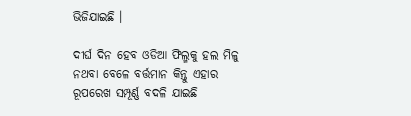ଭିଜିଯାଇଛି ।

ଦୀର୍ଘ ଦିନ ହେବ ଓଡିଆ ଫିଲ୍ମକୁ ହଲ ମିଳୁ ନଥବା ବେଳେ ବର୍ତ୍ତମାନ କିନ୍ତୁ ଏହାର ରୂପରେଖ ସମ୍ପୂର୍ଣ୍ଣ ବଦଳି ଯାଇଛି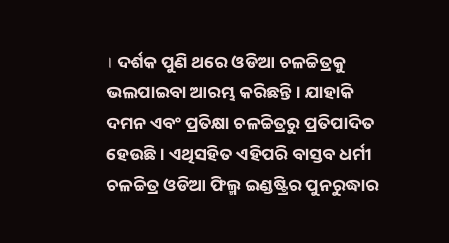। ଦର୍ଶକ ପୁଣି ଥରେ ଓଡିଆ ଚଳଚ୍ଚିତ୍ରକୁ ଭଲପାଇବା ଆରମ୍ଭ କରିଛନ୍ତି । ଯାହାକି ଦମନ ଏବଂ ପ୍ରତିକ୍ଷା ଚଳଚ୍ଚିତ୍ରରୁ ପ୍ରତିପାଦିତ ହେଉଛି । ଏଥିସହିତ ଏହିପରି ବାସ୍ତବ ଧର୍ମୀ ଚଳଚ୍ଚିତ୍ର ଓଡିଆ ଫିଲ୍ମ ଇଣ୍ଡଷ୍ଟ୍ରିର ପୁନରୁଦ୍ଧାର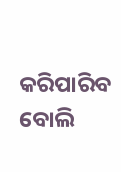କରିପାରିବ ବୋଲି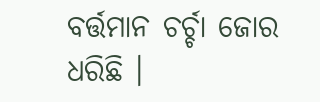ବର୍ତ୍ତମାନ ଚର୍ଚ୍ଚା ଜୋର ଧରିଛି ।